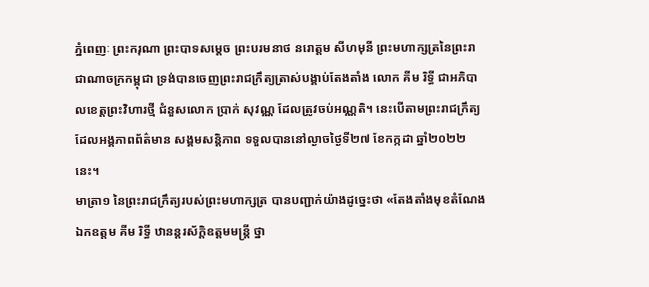ភ្នំពេញៈ ព្រះករុណា ព្រះបាទសម្ដេច ព្រះបរមនាថ នរោត្តម សីហមុនី ព្រះមហាក្សត្រនៃព្រះរាជាណាចក្រកម្ពុជា ទ្រង់បានចេញព្រះរាជក្រឹត្យត្រាស់បង្គាប់តែងតាំង លោក គីម រិទ្ធី ជាអភិបាលខេត្តព្រះវិហារថ្មី ជំនួសលោក ប្រាក់ សុវណ្ណ ដែលត្រូវចប់អណ្ណតិ។ នេះបើតាមព្រះរាជក្រឹត្យដែលអង្គភាពព័ត៌មាន សង្គមសន្តិភាព ទទួលបាននៅល្ងាចថ្ងៃទី២៧ ខែកក្កដា ឆ្នាំ២០២២នេះ។
មាត្រា១ នៃព្រះរាជក្រឹត្យរបស់ព្រះមហាក្សត្រ បានបញ្ជាក់យ៉ាងដូច្នេះថា «តែងតាំងមុខតំណែង ឯកឧត្តម គីម រិទ្ធី ឋានន្ដរស័ក្ដិឧត្តមមន្ដ្រី ថ្នា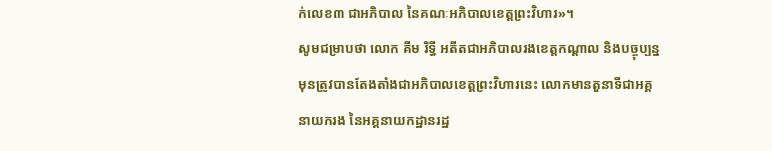ក់លេខ៣ ជាអភិបាល នៃគណៈអភិបាលខេត្តព្រះវិហារ»។
សូមជម្រាបថា លោក គីម រិទ្ធី អតីតជាអភិបាលរងខេត្តកណ្ដាល និងបច្ចុប្បន្នមុនត្រូវបានតែងតាំងជាអភិបាលខេត្តព្រះវិហារនេះ លោកមានតួនាទីជាអគ្គនាយករង នៃអគ្គនាយកដ្ឋានរដ្ឋ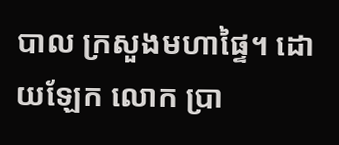បាល ក្រសួងមហាផ្ទៃ។ ដោយឡែក លោក ប្រា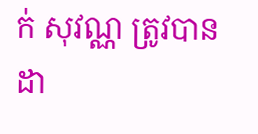ក់ សុវណ្ណ ត្រូវបានដា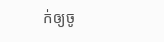ក់ឲ្យចូ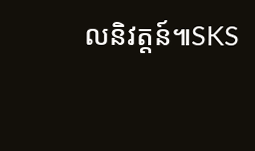លនិវត្តន៍៕SKS